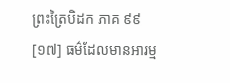ព្រះត្រៃបិដក ភាគ ៩៩
[១៧] ធម៌ដែលមានអារម្ម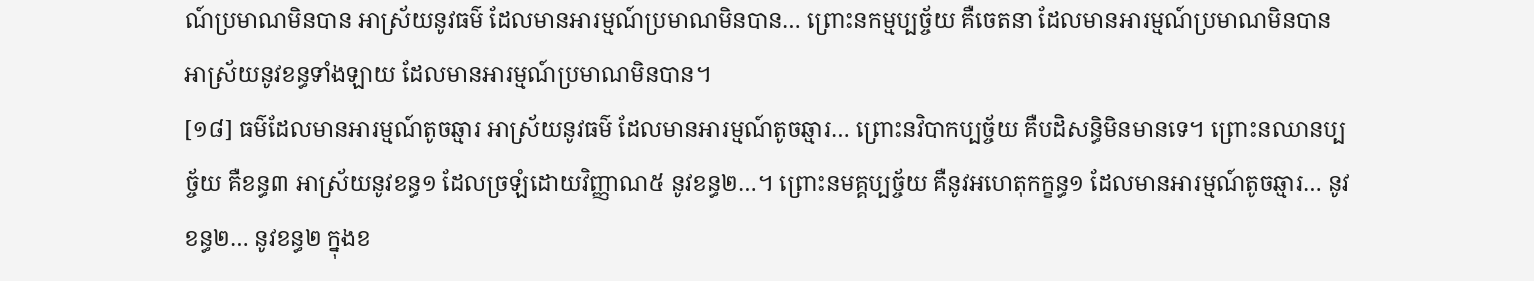ណ៍ប្រមាណមិនបាន អាស្រ័យនូវធម៌ ដែលមានអារម្មណ៍ប្រមាណមិនបាន… ព្រោះនកម្មប្បច្ច័យ គឺចេតនា ដែលមានអារម្មណ៍ប្រមាណមិនបាន អាស្រ័យនូវខន្ធទាំងឡាយ ដែលមានអារម្មណ៍ប្រមាណមិនបាន។
[១៨] ធម៌ដែលមានអារម្មណ៍តូចឆ្មារ អាស្រ័យនូវធម៌ ដែលមានអារម្មណ៍តូចឆ្មារ… ព្រោះនវិបាកប្បច្ច័យ គឺបដិសន្ធិមិនមានទេ។ ព្រោះនឈានប្បច្ច័យ គឺខន្ធ៣ អាស្រ័យនូវខន្ធ១ ដែលច្រឡំដោយវិញ្ញាណ៥ នូវខន្ធ២…។ ព្រោះនមគ្គប្បច្ច័យ គឺនូវអហេតុកក្ខន្ធ១ ដែលមានអារម្មណ៍តូចឆ្មារ… នូវខន្ធ២… នូវខន្ធ២ ក្នុងខ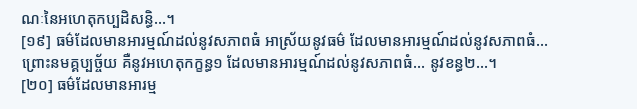ណៈនៃអហេតុកប្បដិសន្ធិ…។
[១៩] ធម៌ដែលមានអារម្មណ៍ដល់នូវសភាពធំ អាស្រ័យនូវធម៌ ដែលមានអារម្មណ៍ដល់នូវសភាពធំ… ព្រោះនមគ្គប្បច្ច័យ គឺនូវអហេតុកក្ខន្ធ១ ដែលមានអារម្មណ៍ដល់នូវសភាពធំ… នូវខន្ធ២…។
[២០] ធម៌ដែលមានអារម្ម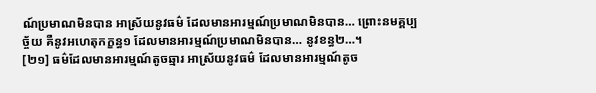ណ៍ប្រមាណមិនបាន អាស្រ័យនូវធម៌ ដែលមានអារម្មណ៍ប្រមាណមិនបាន… ព្រោះនមគ្គប្បច្ច័យ គឺនូវអហេតុកក្ខន្ធ១ ដែលមានអារម្មណ៍ប្រមាណមិនបាន… នូវខន្ធ២…។
[២១] ធម៌ដែលមានអារម្មណ៍តូចឆ្មារ អាស្រ័យនូវធម៌ ដែលមានអារម្មណ៍តូច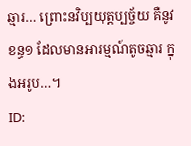ឆ្មារ… ព្រោះនវិប្បយុត្តប្បច្ច័យ គឺនូវខន្ធ១ ដែលមានអារម្មណ៍តូចឆ្មារ ក្នុងអរូប…។
ID: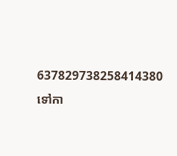637829738258414380
ទៅកា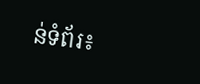ន់ទំព័រ៖